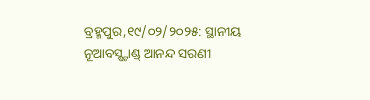ବ୍ରହ୍ମପୁର,୧୯/୦୨/୨୦୨୫: ସ୍ଥାନୀୟ ନୂଆବସ୍ଷ୍ଟାଣ୍ଡ୍ ଆନନ୍ଦ ସରଣୀ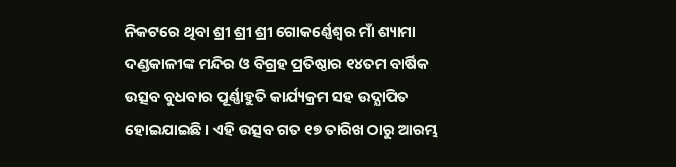ନିକଟରେ ଥିବା ଶ୍ରୀ ଶ୍ରୀ ଶ୍ରୀ ଗୋକର୍ଣ୍ଣେଶ୍ୱର ମାଁ ଶ୍ୟାମା ଦଣ୍ଡକାଳୀଙ୍କ ମନ୍ଦିର ଓ ବିଗ୍ରହ ପ୍ରତିଷ୍ଠାର ୧୪ତମ ବାର୍ଷିକ ଉତ୍ସବ ବୁଧବାର ପୂର୍ଣ୍ଣାହୁତି କାର୍ଯ୍ୟକ୍ରମ ସହ ଉଦ୍ଯାପିତ ହୋଇଯାଇଛି । ଏହି ଉତ୍ସବ ଗତ ୧୭ ତାରିଖ ଠାରୁ ଆରମ୍ଭ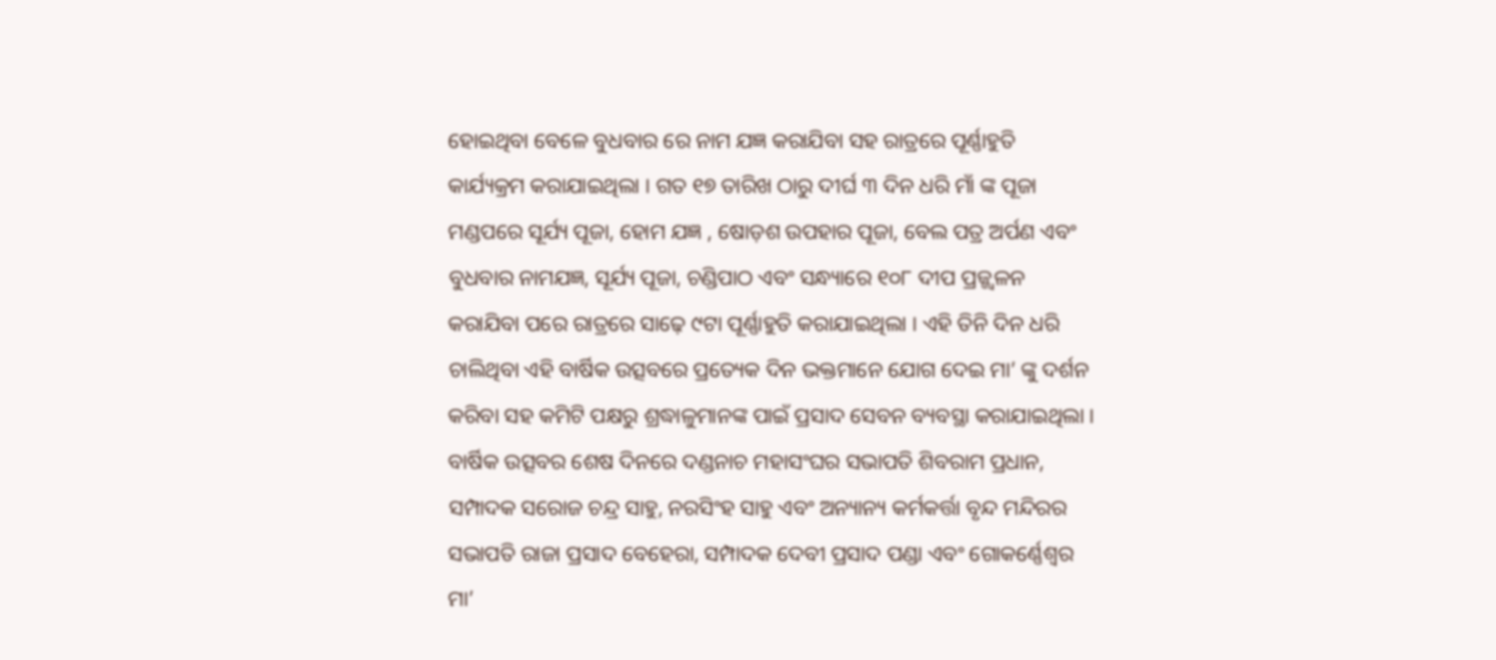ହୋଇଥିବା ବେଳେ ବୁଧବାର ରେ ନାମ ଯଜ୍ଞ କରାଯିବା ସହ ରାତ୍ରରେ ପୂର୍ଣ୍ଣାହୁତି କାର୍ଯ୍ୟକ୍ରମ କରାଯାଇଥିଲା । ଗତ ୧୭ ତାରିଖ ଠାରୁ ଦୀର୍ଘ ୩ ଦିନ ଧରି ମାଁ ଙ୍କ ପୂଜା ମଣ୍ଡପରେ ସୂର୍ଯ୍ୟ ପୂଜା, ହୋମ ଯଜ୍ଞ , ଷୋଡ଼ଶ ଉପହାର ପୂଜା, ବେଲ ପତ୍ର ଅର୍ପଣ ଏବଂ ବୁଧବାର ନାମଯଜ୍ଞ, ସୂର୍ଯ୍ୟ ପୂଜା, ଚଣ୍ଡିପାଠ ଏବଂ ସନ୍ଧ୍ୟାରେ ୧୦୮ ଦୀପ ପ୍ରଜ୍ଜ୍ୱଳନ କରାଯିବା ପରେ ରାତ୍ରରେ ସାଢ଼େ ୯ଟା ପୂର୍ଣ୍ଣାହୁତି କରାଯାଇଥିଲା । ଏହି ତିନି ଦିନ ଧରି ଚାଲିଥିବା ଏହି ବାର୍ଷିକ ଉତ୍ସବରେ ପ୍ରତ୍ୟେକ ଦିନ ଭକ୍ତମାନେ ଯୋଗ ଦେଇ ମା’ ଙ୍କୁ ଦର୍ଶନ କରିବା ସହ କମିଟି ପକ୍ଷରୁ ଶ୍ରଦ୍ଧାଳୁମାନଙ୍କ ପାଇଁ ପ୍ରସାଦ ସେବନ ବ୍ୟବସ୍ଥା କରାଯାଇଥିଲା । ବାର୍ଷିକ ଉତ୍ସବର ଶେଷ ଦିନରେ ଦଣ୍ଡନାଚ ମହାସଂଘର ସଭାପତି ଶିବରାମ ପ୍ରଧାନ, ସମ୍ପାଦକ ସରୋଜ ଚନ୍ଦ୍ର ସାହୁ, ନରସିଂହ ସାହୁ ଏବଂ ଅନ୍ୟାନ୍ୟ କର୍ମକର୍ତ୍ତା ବୃନ୍ଦ ମନ୍ଦିରର ସଭାପତି ରାଜା ପ୍ରସାଦ ବେହେରା, ସମ୍ପାଦକ ଦେବୀ ପ୍ରସାଦ ପଣ୍ଡା ଏବଂ ଗୋକର୍ଣ୍ଣେଶ୍ୱର ମା’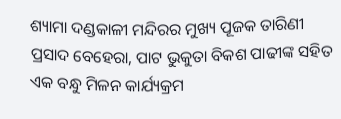ଶ୍ୟାମା ଦଣ୍ଡକାଳୀ ମନ୍ଦିରର ମୁଖ୍ୟ ପୂଜକ ତାରିଣୀ ପ୍ରସାଦ ବେହେରା, ପାଟ ଭୁକୁତା ବିକଶ ପାଢୀଙ୍କ ସହିତ ଏକ ବନ୍ଧୁ ମିଳନ କାର୍ଯ୍ୟକ୍ରମ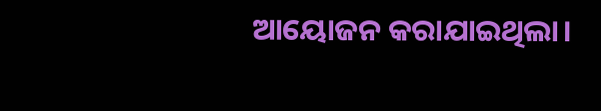ଆୟୋଜନ କରାଯାଇଥିଲା।